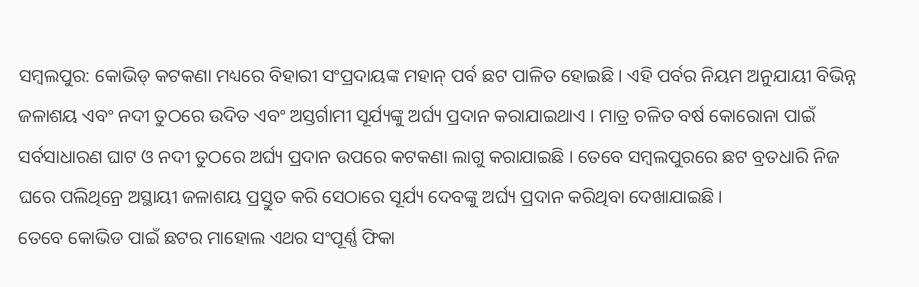ସମ୍ବଲପୁର: କୋଭିଡ୍ କଟକଣା ମଧ୍ୟରେ ବିହାରୀ ସଂପ୍ରଦାୟଙ୍କ ମହାନ୍ ପର୍ବ ଛଟ ପାଳିତ ହୋଇଛି । ଏହି ପର୍ବର ନିୟମ ଅନୁଯାୟୀ ବିଭିନ୍ନ ଜଳାଶୟ ଏବଂ ନଦୀ ତୁଠରେ ଉଦିତ ଏବଂ ଅସ୍ତର୍ଗାମୀ ସୂର୍ଯ୍ୟଙ୍କୁ ଅର୍ଘ୍ୟ ପ୍ରଦାନ କରାଯାଇଥାଏ । ମାତ୍ର ଚଳିତ ବର୍ଷ କୋରୋନା ପାଇଁ ସର୍ବସାଧାରଣ ଘାଟ ଓ ନଦୀ ତୁଠରେ ଅର୍ଘ୍ୟ ପ୍ରଦାନ ଉପରେ କଟକଣା ଲାଗୁ କରାଯାଇଛି । ତେବେ ସମ୍ବଲପୁରରେ ଛଟ ବ୍ରତଧାରି ନିଜ ଘରେ ପଲିଥିନ୍ରେ ଅସ୍ଥାୟୀ ଜଳାଶୟ ପ୍ରସ୍ତୁତ କରି ସେଠାରେ ସୂର୍ଯ୍ୟ ଦେବଙ୍କୁ ଅର୍ଘ୍ୟ ପ୍ରଦାନ କରିଥିବା ଦେଖାଯାଇଛି।
ତେବେ କୋଭିଡ ପାଇଁ ଛଟର ମାହୋଲ ଏଥର ସଂପୂର୍ଣ୍ଣ ଫିକା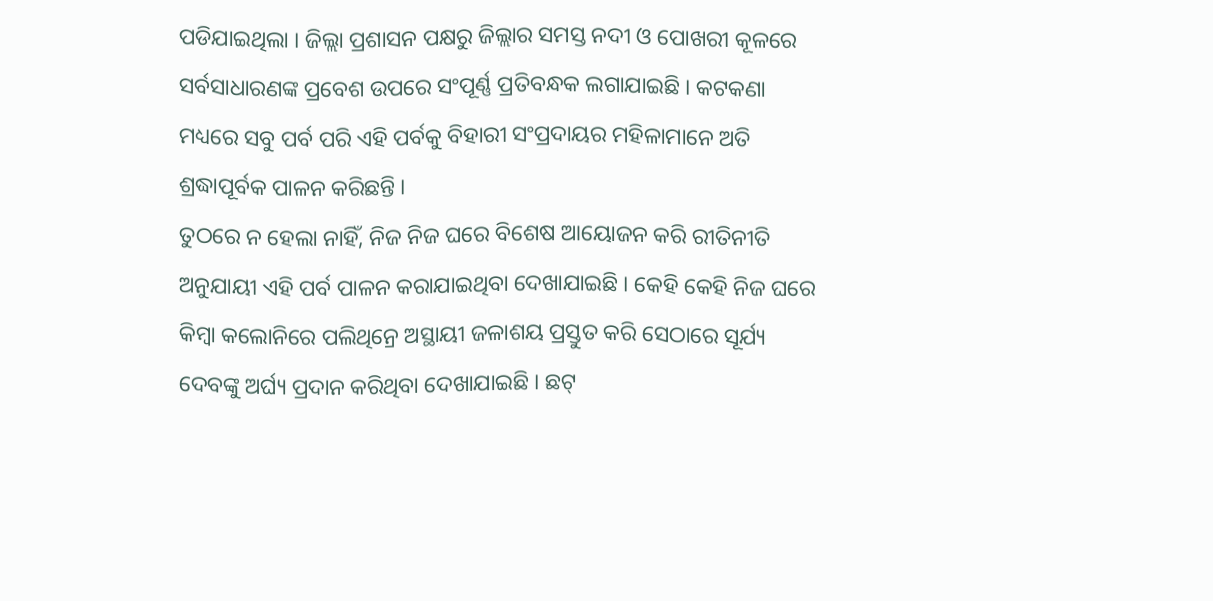ପଡିଯାଇଥିଲା । ଜିଲ୍ଲା ପ୍ରଶାସନ ପକ୍ଷରୁ ଜିଲ୍ଲାର ସମସ୍ତ ନଦୀ ଓ ପୋଖରୀ କୂଳରେ ସର୍ବସାଧାରଣଙ୍କ ପ୍ରବେଶ ଉପରେ ସଂପୂର୍ଣ୍ଣ ପ୍ରତିବନ୍ଧକ ଲଗାଯାଇଛି । କଟକଣା ମଧ୍ୟରେ ସବୁ ପର୍ବ ପରି ଏହି ପର୍ବକୁ ବିହାରୀ ସଂପ୍ରଦାୟର ମହିଳାମାନେ ଅତି ଶ୍ରଦ୍ଧାପୂର୍ବକ ପାଳନ କରିଛନ୍ତି ।
ତୁଠରେ ନ ହେଲା ନାହିଁ, ନିଜ ନିଜ ଘରେ ବିଶେଷ ଆୟୋଜନ କରି ରୀତିନୀତି ଅନୁଯାୟୀ ଏହି ପର୍ବ ପାଳନ କରାଯାଇଥିବା ଦେଖାଯାଇଛି । କେହି କେହି ନିଜ ଘରେ କିମ୍ବା କଲୋନିରେ ପଲିଥିନ୍ରେ ଅସ୍ଥାୟୀ ଜଳାଶୟ ପ୍ରସ୍ତୁତ କରି ସେଠାରେ ସୂର୍ଯ୍ୟ ଦେବଙ୍କୁ ଅର୍ଘ୍ୟ ପ୍ରଦାନ କରିଥିବା ଦେଖାଯାଇଛି । ଛଟ୍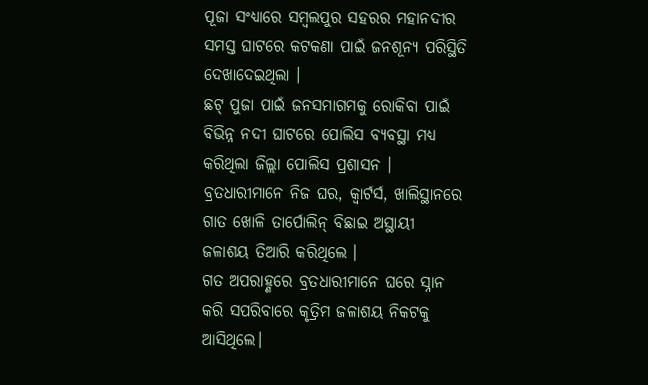ପୂଜା ସଂଧ୍ୟାରେ ସମ୍ବଲପୁର ସହରର ମହାନଦୀର ସମସ୍ତ ଘାଟରେ କଟକଣା ପାଇଁ ଜନଶୂନ୍ୟ ପରିସ୍ଥିତି ଦେଖାଦେଇଥିଲା ।
ଛଟ୍ ପୁଜା ପାଇଁ ଜନସମାଗମକୁ ରୋକିବା ପାଇଁ ବିଭିନ୍ନ ନଦୀ ଘାଟରେ ପୋଲିସ ବ୍ୟବସ୍ଥା ମଧ୍ୟ କରିଥିଲା ଜିଲ୍ଲା ପୋଲିସ ପ୍ରଶାସନ । ବ୍ରତଧାରୀମାନେ ନିଜ ଘର, କ୍ୱାର୍ଟର୍ସ, ଖାଲିସ୍ଥାନରେ ଗାତ ଖୋଳି ତାର୍ପୋଲିନ୍ ବିଛାଇ ଅସ୍ଥାୟୀ ଜଳାଶୟ ତିଆରି କରିଥିଲେ ।
ଗତ ଅପରାହ୍ଣରେ ବ୍ରତଧାରୀମାନେ ଘରେ ସ୍ନାନ କରି ସପରିବାରେ କୃତ୍ରିମ ଜଳାଶୟ ନିକଟକୁ ଆସିଥିଲେ।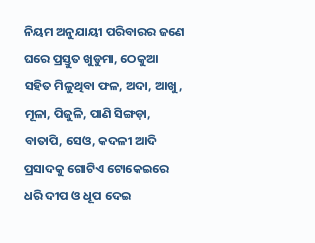ନିୟମ ଅନୁଯାୟୀ ପରିବାରର ଜଣେ ଘରେ ପ୍ରସ୍ତୁତ ଖୁଡୁମା, ଠେକୁଆ ସହିତ ମିଳୁଥିବା ଫଳ, ଅଦା, ଆଖୁ, ମୂଳା, ପିଜୁଳି, ପାଣି ସିଙ୍ଗଡ଼ା, ବାତାପି, ସେଓ, କଦଳୀ ଆଦି ପ୍ରସାଦକୁ ଗୋଟିଏ ଟୋକେଇରେ ଧରି ଦୀପ ଓ ଧୂପ ଦେଇ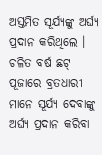ଅସ୍ତମିତ ସୂର୍ଯ୍ୟଙ୍କୁ ଅର୍ଘ୍ୟ ପ୍ରଦାନ କରିଥିଲେ । ଚଳିତ ବର୍ଷ ଛଟ୍ ପୂଜାରେ ବ୍ରତଧାରୀ ମାନେ ସୂର୍ଯ୍ୟ ଦେବାଙ୍କୁ ଅର୍ଘ୍ୟ ପ୍ରଦାନ କରିବା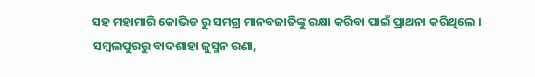ସହ ମହାମାରି କୋଭିଡ ରୁ ସମଗ୍ର ମାନବଜାତିଙ୍କୁ ରକ୍ଷା କରିବା ପାଇଁ ପ୍ରାଥନା କରିଥିଲେ ।
ସମ୍ବଲପୁରରୁ ବାଦଶାହା ଜୁସ୍ମନ ରଣା,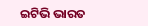ଇଟିଭି ଭାରତ